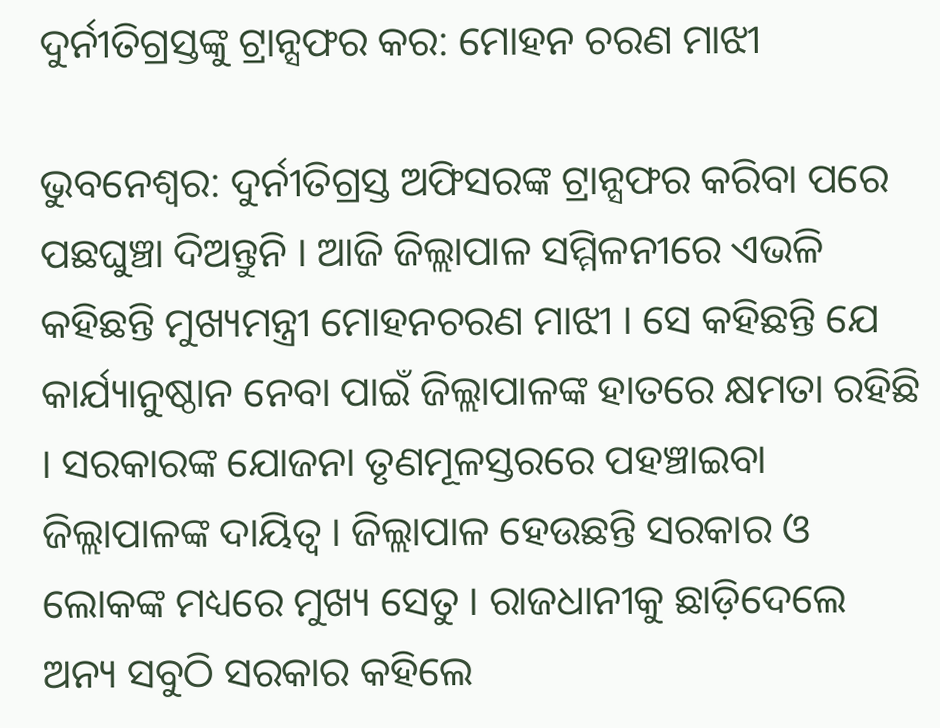ଦୁର୍ନୀତିଗ୍ରସ୍ତଙ୍କୁ ଟ୍ରାନ୍ସଫର କର: ମୋହନ ଚରଣ ମାଝୀ

ଭୁବନେଶ୍ୱର: ଦୁର୍ନୀତିଗ୍ରସ୍ତ ଅଫିସରଙ୍କ ଟ୍ରାନ୍ସଫର କରିବା ପରେ ପଛଘୁଞ୍ଚା ଦିଅନ୍ତୁନି । ଆଜି ଜିଲ୍ଲାପାଳ ସମ୍ମିଳନୀରେ ଏଭଳି କହିଛନ୍ତି ମୁଖ୍ୟମନ୍ତ୍ରୀ ମୋହନଚରଣ ମାଝୀ । ସେ କହିଛନ୍ତି ଯେ କାର୍ଯ୍ୟାନୁଷ୍ଠାନ ନେବା ପାଇଁ ଜିଲ୍ଲାପାଳଙ୍କ ହାତରେ କ୍ଷମତା ରହିଛି । ସରକାରଙ୍କ ଯୋଜନା ତୃଣମୂଳସ୍ତରରେ ପହଞ୍ଚାଇବା ଜିଲ୍ଲାପାଳଙ୍କ ଦାୟିତ୍ୱ । ଜିଲ୍ଲାପାଳ ହେଉଛନ୍ତି ସରକାର ଓ ଲୋକଙ୍କ ମଧ୍ୟରେ ମୁଖ୍ୟ ସେତୁ । ରାଜଧାନୀକୁ ଛାଡ଼ିଦେଲେ ଅନ୍ୟ ସବୁଠି ସରକାର କହିଲେ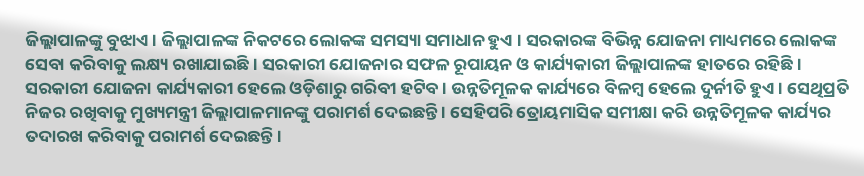ଜିଲ୍ଲାପାଳଙ୍କୁ ବୁଝାଏ । ଜିଲ୍ଲାପାଳଙ୍କ ନିକଟରେ ଲୋକଙ୍କ ସମସ୍ୟା ସମାଧାନ ହୁଏ । ସରକାରଙ୍କ ବିଭିନ୍ନ ଯୋଜନା ମାଧ୍ୟମରେ ଲୋକଙ୍କ ସେବା କରିବାକୁ ଲକ୍ଷ୍ୟ ରଖାଯାଇଛି । ସରକାରୀ ଯୋଜନାର ସଫଳ ରୂପାୟନ ଓ କାର୍ଯ୍ୟକାରୀ ଜିଲ୍ଲାପାଳଙ୍କ ହାତରେ ରହିଛି ।
ସରକାରୀ ଯୋଜନା କାର୍ଯ୍ୟକାରୀ ହେଲେ ଓଡ଼ିଶାରୁ ଗରିବୀ ହଟିବ । ଉନ୍ନତିମୂଳକ କାର୍ଯ୍ୟରେ ବିଳମ୍ବ ହେଲେ ଦୁର୍ନୀତି ହୁଏ । ସେଥିପ୍ରତି ନିଜର ରଖିବାକୁ ମୁଖ୍ୟମନ୍ତ୍ରୀ ଜିଲ୍ଲାପାଳମାନଙ୍କୁ ପରାମର୍ଶ ଦେଇଛନ୍ତି । ସେହିପରି ତ୍ରୋୟମାସିକ ସମୀକ୍ଷା କରି ଉନ୍ନତିମୂଳକ କାର୍ଯ୍ୟର ତଦାରଖ କରିବାକୁ ପରାମର୍ଶ ଦେଇଛନ୍ତି ।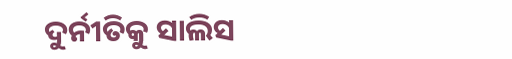ଦୁର୍ନୀତିକୁ ସାଲିସ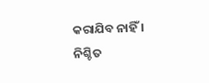କରାଯିବ ନାହିଁ । ନିଶ୍ଚିତ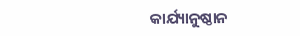କାର୍ଯ୍ୟାନୁଷ୍ଠାନ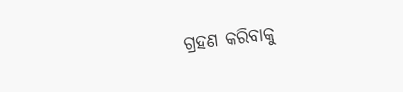ଗ୍ରହଣ କରିବାକୁ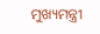ମୁଖ୍ୟମନ୍ତ୍ରୀ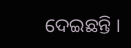ଦେଇଛନ୍ତି ।